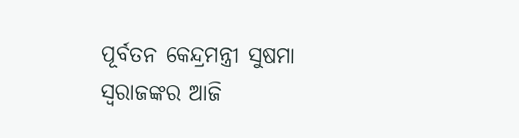ପୂର୍ବତନ କେନ୍ଦ୍ରମନ୍ତ୍ରୀ ସୁଷମା ସ୍ବରାଜଙ୍କର ଆଜି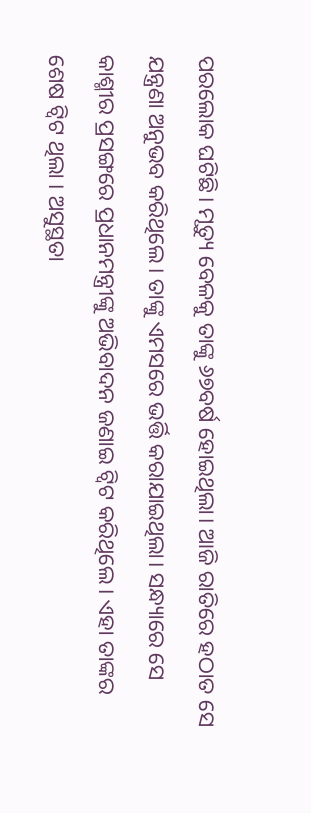ପରଲୋକ ଘଟିଛି। ମୃତ୍ୟୁ ବେଳକୁ ତାଙ୍କୁ ୬୭ବର୍ଷ ହୋଇଥିଲା। ଆଜି ରାତିରେ ହଠାତ ସେ ଯନ୍ତ୍ରଣା ଅନୁଭବ କରିଥିଲେ। ତାଙ୍କୁ ଏମସରେ ଭର୍ତ୍ତି କରାଯାଇଥିଲା। ସନ୍ଧ୍ୟାରେ ସେ କାଶ୍ମୀର ପ୍ରସଙ୍ଗରେ ପ୍ରଧାନମନ୍ତ୍ରୀଙ୍କୁ ଅଭିବାଦନ ଜଣାଇ ଟ୍ୱିଟ କରିଥିଲେ। ଏହା ତାଙ୍କର ଶେଷ ଟ୍ୱିଟ ଥିଲା । ଅସୁସ୍ଥତା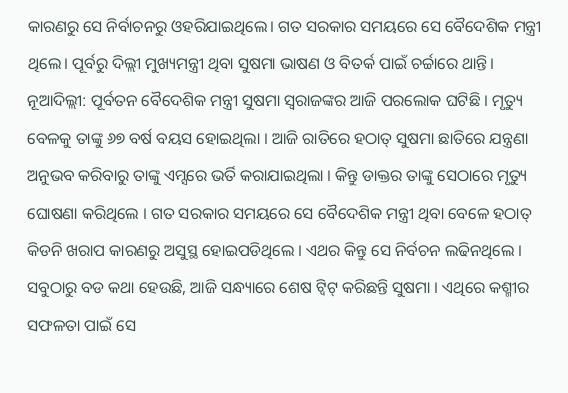କାରଣରୁ ସେ ନିର୍ବାଚନରୁ ଓହରିଯାଇଥିଲେ। ଗତ ସରକାର ସମୟରେ ସେ ବୈଦେଶିକ ମନ୍ତ୍ରୀ ଥିଲେ। ପୂର୍ବରୁ ଦିଲ୍ଲୀ ମୁଖ୍ୟମନ୍ତ୍ରୀ ଥିବା ସୁଷମା ଭାଷଣ ଓ ବିତର୍କ ପାଇଁ ଚର୍ଚ୍ଚାରେ ଥାନ୍ତି।
ନୂଆଦିଲ୍ଲୀ: ପୂର୍ବତନ ବୈଦେଶିକ ମନ୍ତ୍ରୀ ସୁଷମା ସ୍ୱରାଜଙ୍କର ଆଜି ପରଲୋକ ଘଟିଛି । ମୃତ୍ୟୁ ବେଳକୁ ତାଙ୍କୁ ୬୭ ବର୍ଷ ବୟସ ହୋଇଥିଲା । ଆଜି ରାତିରେ ହଠାତ୍ ସୁଷମା ଛାତିରେ ଯନ୍ତ୍ରଣା ଅନୁଭବ କରିବାରୁ ତାଙ୍କୁ ଏମ୍ସରେ ଭର୍ତି କରାଯାଇଥିଲା । କିନ୍ତୁ ଡାକ୍ତର ତାଙ୍କୁ ସେଠାରେ ମୃତ୍ୟୁ ଘୋଷଣା କରିଥିଲେ । ଗତ ସରକାର ସମୟରେ ସେ ବୈଦେଶିକ ମନ୍ତ୍ରୀ ଥିବା ବେଳେ ହଠାତ୍ କିଡନି ଖରାପ କାରଣରୁ ଅସୁସ୍ଥ ହୋଇପଡିଥିଲେ । ଏଥର କିନ୍ତୁ ସେ ନିର୍ବଚନ ଲଢିନଥିଲେ ।
ସବୁଠାରୁ ବଡ କଥା ହେଉଛି, ଆଜି ସନ୍ଧ୍ୟାରେ ଶେଷ ଟ୍ୱିଟ୍ କରିଛନ୍ତି ସୁଷମା । ଏଥିରେ କଶ୍ମୀର ସଫଳତା ପାଇଁ ସେ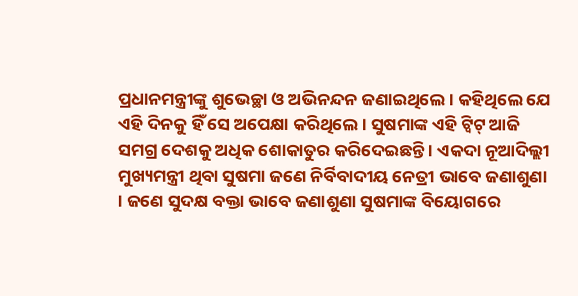ପ୍ରଧାନମନ୍ତ୍ରୀଙ୍କୁ ଶୁଭେଚ୍ଛା ଓ ଅଭିନନ୍ଦନ ଜଣାଇଥିଲେ । କହିଥିଲେ ଯେ ଏହି ଦିନକୁ ହିଁ ସେ ଅପେକ୍ଷା କରିଥିଲେ । ସୁଷମାଙ୍କ ଏହି ଟ୍ୱିଟ୍ ଆଜି ସମଗ୍ର ଦେଶକୁ ଅଧିକ ଶୋକାତୁର କରିଦେଇଛନ୍ତି । ଏକଦା ନୂଆଦିଲ୍ଲୀ ମୁଖ୍ୟମନ୍ତ୍ରୀ ଥିବା ସୁଷମା ଜଣେ ନିର୍ବିବାଦୀୟ ନେତ୍ରୀ ଭାବେ ଜଣାଶୁଣା । ଜଣେ ସୁଦକ୍ଷ ବକ୍ତା ଭାବେ ଜଣାଶୁଣା ସୁଷମାଙ୍କ ବିୟୋଗରେ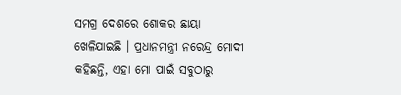ସମଗ୍ର ଦେଶରେ ଶୋକର ଛାୟା ଖେଳିଯାଇଛି । ପ୍ରଧାନମନ୍ତ୍ରୀ ନରେନ୍ଦ୍ର ମୋଦୀ କହିଛନ୍ତି, ଏହା ମୋ ପାଇଁ ସବୁଠାରୁ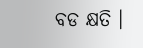ବଡ କ୍ଷତି ।